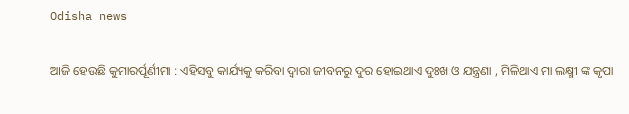Odisha news

ଆଜି ହେଉଛି କୁମାରର୍ପୂର୍ଣୀମା : ଏହିସବୁ କାର୍ଯ୍ୟକୁ କରିବା ଦ୍ୱାରା ଜୀବନରୁ ଦୁର ହୋଇଥାଏ ଦୁଃଖ ଓ ଯନ୍ତ୍ରଣା , ମିଳିଥାଏ ମା ଲକ୍ଷ୍ମୀ ଙ୍କ କୃପା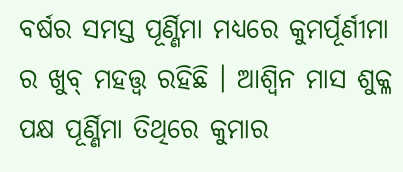ବର୍ଷର ସମସ୍ତ ପୂର୍ଣ୍ଣିମା ମଧ୍ୟରେ କୁମର୍ପୂର୍ଣୀମା ର ଖୁବ୍ ମହତ୍ତ୍ଵ ରହିଛି । ଆଶ୍ୱିନ ମାସ ଶୁକ୍ଳ ପକ୍ଷ ପୂର୍ଣ୍ଣିମା ତିଥିରେ କୁମାର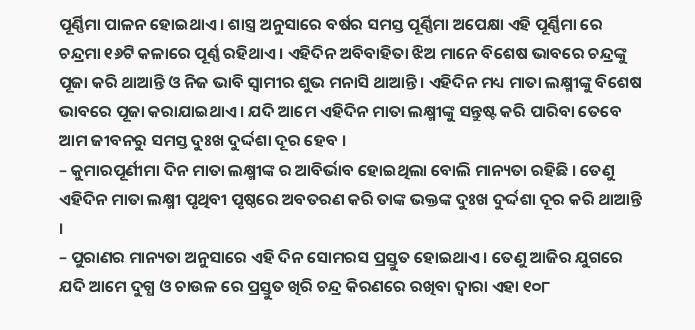ପୂର୍ଣ୍ଣିମା ପାଳନ ହୋଇଥାଏ । ଶାସ୍ତ୍ର ଅନୁସାରେ ବର୍ଷର ସମସ୍ତ ପୂର୍ଣ୍ଣିମା ଅପେକ୍ଷା ଏହି ପୂର୍ଣ୍ଣିମା ରେ ଚନ୍ଦ୍ରମା ୧୬ଟି କଳାରେ ପୂର୍ଣ୍ଣ ରହିଥାଏ । ଏହିଦିନ ଅବିବାହିତା ଝିଅ ମାନେ ବିଶେଷ ଭାବରେ ଚନ୍ଦ୍ରଙ୍କୁ ପୂଜା କରି ଥାଆନ୍ତି ଓ ନିଜ ଭାବି ସ୍ୱାମୀର ଶୁଭ ମନାସି ଥାଆନ୍ତି । ଏହିଦିନ ମଧ୍ୟ ମାତା ଲକ୍ଷ୍ମୀଙ୍କୁ ବିଶେଷ ଭାବରେ ପୂଜା କରାଯାଇଥାଏ । ଯଦି ଆମେ ଏହିଦିନ ମାତା ଲକ୍ଷ୍ମୀଙ୍କୁ ସନ୍ତୁଷ୍ଟ କରି ପାରିବା ତେବେ ଆମ ଜୀବନରୁ ସମସ୍ତ ଦୁଃଖ ଦୁର୍ଦ୍ଦଶା ଦୂର ହେବ ।
– କୁମାରପୂର୍ଣୀମା ଦିନ ମାତା ଲକ୍ଷ୍ମୀଙ୍କ ର ଆବିର୍ଭାବ ହୋଇଥିଲା ବୋଲି ମାନ୍ୟତା ରହିଛି । ତେଣୁ ଏହିଦିନ ମାତା ଲକ୍ଷ୍ମୀ ପୃଥିବୀ ପୃଷ୍ଠରେ ଅବତରଣ କରି ତାଙ୍କ ଭକ୍ତଙ୍କ ଦୁଃଖ ଦୁର୍ଦ୍ଦଶା ଦୂର କରି ଥାଆନ୍ତି ।
– ପୁରାଣର ମାନ୍ୟତା ଅନୁସାରେ ଏହି ଦିନ ସୋମରସ ପ୍ରସ୍ତୁତ ହୋଇଥାଏ । ତେଣୁ ଆଜିର ଯୁଗରେ ଯଦି ଆମେ ଦୁଗ୍ଧ ଓ ଚାଉଳ ରେ ପ୍ରସ୍ତୁତ ଖିରି ଚନ୍ଦ୍ର କିରଣରେ ରଖିବା ଦ୍ଵାରା ଏହା ୧୦୮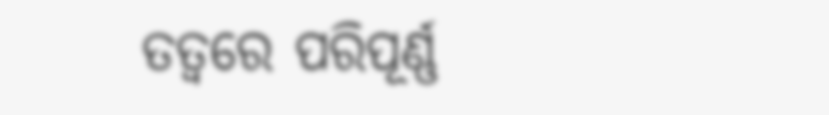ତତ୍ୱରେ ପରିପୂର୍ଣ୍ଣ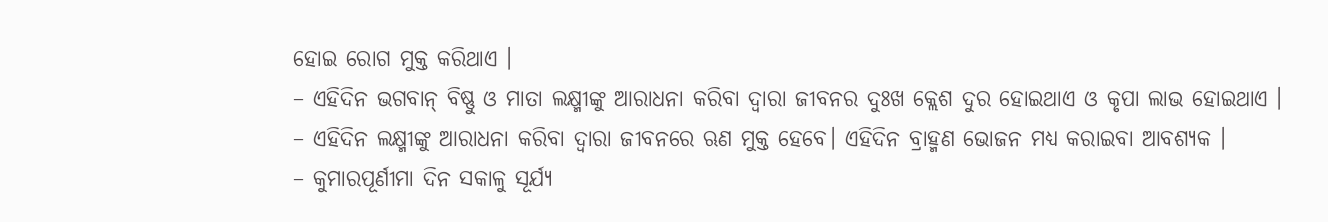ହୋଇ ରୋଗ ମୁକ୍ତ କରିଥାଏ ।
– ଏହିଦିନ ଭଗବାନ୍ ବିଷ୍ଣୁ ଓ ମାତା ଲକ୍ଷ୍ମୀଙ୍କୁ ଆରାଧନା କରିବା ଦ୍ୱାରା ଜୀବନର ଦୁଃଖ କ୍ଲେଶ ଦୁର ହୋଇଥାଏ ଓ କୃପା ଲାଭ ହୋଇଥାଏ ।
– ଏହିଦିନ ଲକ୍ଷ୍ମୀଙ୍କୁ ଆରାଧନା କରିବା ଦ୍ୱାରା ଜୀବନରେ ଋଣ ମୁକ୍ତ ହେବେ। ଏହିଦିନ ବ୍ରାହ୍ମଣ ଭୋଜନ ମଧ୍ୟ କରାଇବା ଆବଶ୍ୟକ ।
– କୁମାରପୂର୍ଣୀମା ଦିନ ସକାଳୁ ସୂର୍ଯ୍ୟ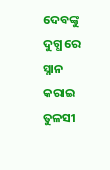ଦେବଙ୍କୁ ଦୁଗ୍ଧ ରେ ସ୍ନାନ କରାଇ ତୁଳସୀ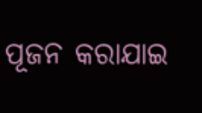ପୂଜନ କରାଯାଇ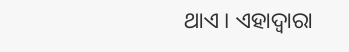ଥାଏ । ଏହାଦ୍ବାରା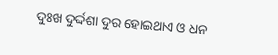ଦୁଃଖ ଦୁର୍ଦ୍ଦଶା ଦୁର ହୋଇଥାଏ ଓ ଧନ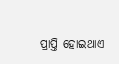ପ୍ରାପ୍ତି ହୋଇଥାଏ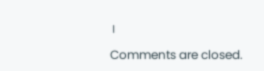।

Comments are closed.